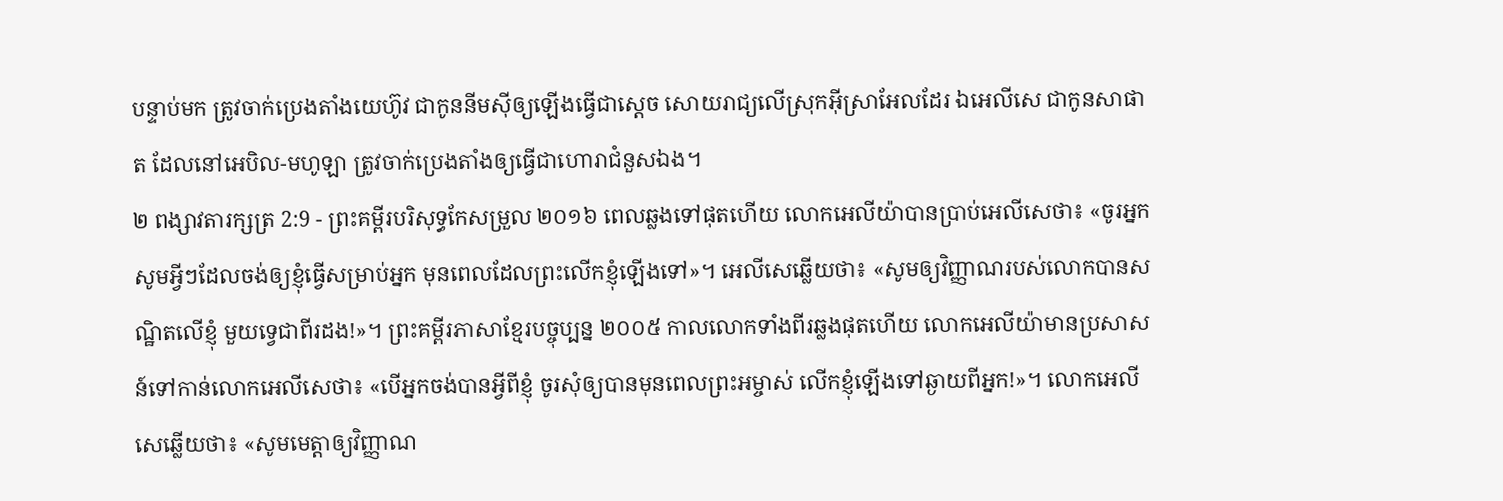បន្ទាប់មក ត្រូវចាក់ប្រេងតាំងយេហ៊ូវ ជាកូននីមស៊ីឲ្យឡើងធ្វើជាស្តេច សោយរាជ្យលើស្រុកអ៊ីស្រាអែលដែរ ឯអេលីសេ ជាកូនសាផាត ដែលនៅអេបិល-មហូឡា ត្រូវចាក់ប្រេងតាំងឲ្យធ្វើជាហោរាជំនួសឯង។
២ ពង្សាវតារក្សត្រ 2:9 - ព្រះគម្ពីរបរិសុទ្ធកែសម្រួល ២០១៦ ពេលឆ្លងទៅផុតហើយ លោកអេលីយ៉ាបានប្រាប់អេលីសេថា៖ «ចូរអ្នកសូមអ្វីៗដែលចង់ឲ្យខ្ញុំធ្វើសម្រាប់អ្នក មុនពេលដែលព្រះលើកខ្ញុំឡើងទៅ»។ អេលីសេឆ្លើយថា៖ «សូមឲ្យវិញ្ញាណរបស់លោកបានសណ្ឋិតលើខ្ញុំ មួយទ្វេជាពីរដង!»។ ព្រះគម្ពីរភាសាខ្មែរបច្ចុប្បន្ន ២០០៥ កាលលោកទាំងពីរឆ្លងផុតហើយ លោកអេលីយ៉ាមានប្រសាសន៍ទៅកាន់លោកអេលីសេថា៖ «បើអ្នកចង់បានអ្វីពីខ្ញុំ ចូរសុំឲ្យបានមុនពេលព្រះអម្ចាស់ លើកខ្ញុំឡើងទៅឆ្ងាយពីអ្នក!»។ លោកអេលីសេឆ្លើយថា៖ «សូមមេត្តាឲ្យវិញ្ញាណ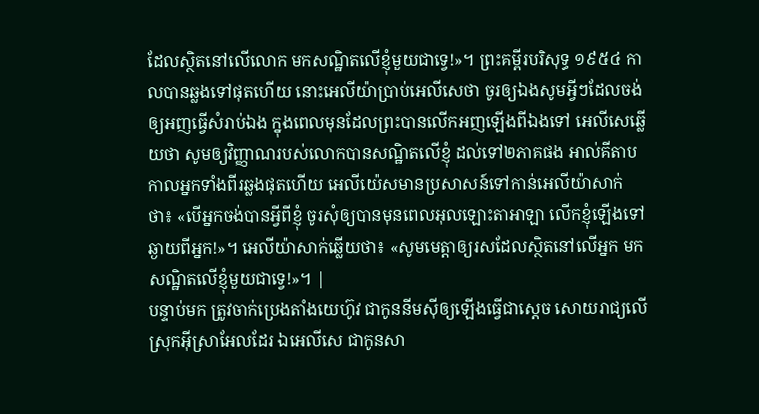ដែលស្ថិតនៅលើលោក មកសណ្ឋិតលើខ្ញុំមួយជាទ្វេ!»។ ព្រះគម្ពីរបរិសុទ្ធ ១៩៥៤ កាលបានឆ្លងទៅផុតហើយ នោះអេលីយ៉ាប្រាប់អេលីសេថា ចូរឲ្យឯងសូមអ្វីៗដែលចង់ឲ្យអញធ្វើសំរាប់ឯង ក្នុងពេលមុនដែលព្រះបានលើកអញឡើងពីឯងទៅ អេលីសេឆ្លើយថា សូមឲ្យវិញ្ញាណរបស់លោកបានសណ្ឋិតលើខ្ញុំ ដល់ទៅ២ភាគផង អាល់គីតាប កាលអ្នកទាំងពីរឆ្លងផុតហើយ អេលីយ៉េសមានប្រសាសន៍ទៅកាន់អេលីយ៉ាសាក់ថា៖ «បើអ្នកចង់បានអ្វីពីខ្ញុំ ចូរសុំឲ្យបានមុនពេលអុលឡោះតាអាឡា លើកខ្ញុំឡើងទៅឆ្ងាយពីអ្នក!»។ អេលីយ៉ាសាក់ឆ្លើយថា៖ «សូមមេត្តាឲ្យរសដែលស្ថិតនៅលើអ្នក មកសណ្ឋិតលើខ្ញុំមួយជាទ្វេ!»។ |
បន្ទាប់មក ត្រូវចាក់ប្រេងតាំងយេហ៊ូវ ជាកូននីមស៊ីឲ្យឡើងធ្វើជាស្តេច សោយរាជ្យលើស្រុកអ៊ីស្រាអែលដែរ ឯអេលីសេ ជាកូនសា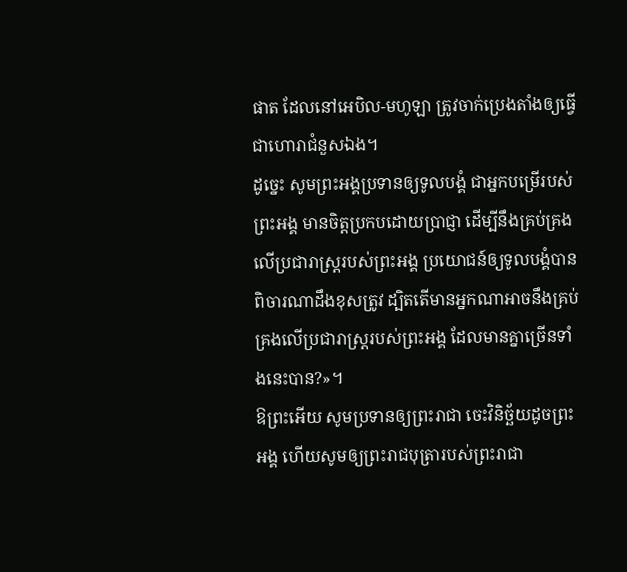ផាត ដែលនៅអេបិល-មហូឡា ត្រូវចាក់ប្រេងតាំងឲ្យធ្វើជាហោរាជំនួសឯង។
ដូច្នេះ សូមព្រះអង្គប្រទានឲ្យទូលបង្គំ ជាអ្នកបម្រើរបស់ព្រះអង្គ មានចិត្តប្រកបដោយប្រាជ្ញា ដើម្បីនឹងគ្រប់គ្រងលើប្រជារាស្ត្ររបស់ព្រះអង្គ ប្រយោជន៍ឲ្យទូលបង្គំបានពិចារណាដឹងខុសត្រូវ ដ្បិតតើមានអ្នកណាអាចនឹងគ្រប់គ្រងលើប្រជារាស្ត្ររបស់ព្រះអង្គ ដែលមានគ្នាច្រើនទាំងនេះបាន?»។
ឱព្រះអើយ សូមប្រទានឲ្យព្រះរាជា ចេះវិនិច្ឆ័យដូចព្រះអង្គ ហើយសូមឲ្យព្រះរាជបុត្រារបស់ព្រះរាជា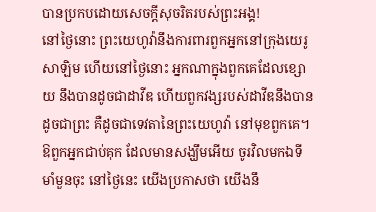បានប្រកបដោយសេចក្ដីសុចរិតរបស់ព្រះអង្គ!
នៅថ្ងៃនោះ ព្រះយេហូវ៉ានឹងការពារពួកអ្នកនៅក្រុងយេរូសាឡិម ហើយនៅថ្ងៃនោះ អ្នកណាក្នុងពួកគេដែលខ្សោយ នឹងបានដូចជាដាវីឌ ហើយពួកវង្សរបស់ដាវីឌនឹងបានដូចជាព្រះ គឺដូចជាទេវតានៃព្រះយេហូវ៉ា នៅមុខពួកគេ។
ឱពួកអ្នកជាប់គុក ដែលមានសង្ឃឹមអើយ ចូរវិលមកឯទីមាំមួនចុះ នៅថ្ងៃនេះ យើងប្រកាសថា យើងនឹ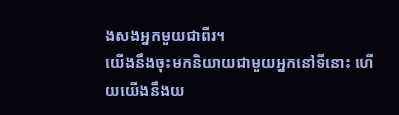ងសងអ្នកមួយជាពីរ។
យើងនឹងចុះមកនិយាយជាមួយអ្នកនៅទីនោះ ហើយយើងនឹងយ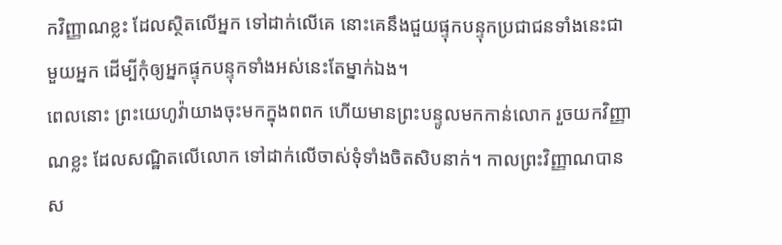កវិញ្ញាណខ្លះ ដែលស្ថិតលើអ្នក ទៅដាក់លើគេ នោះគេនឹងជួយផ្ទុកបន្ទុកប្រជាជនទាំងនេះជាមួយអ្នក ដើម្បីកុំឲ្យអ្នកផ្ទុកបន្ទុកទាំងអស់នេះតែម្នាក់ឯង។
ពេលនោះ ព្រះយេហូវ៉ាយាងចុះមកក្នុងពពក ហើយមានព្រះបន្ទូលមកកាន់លោក រួចយកវិញ្ញាណខ្លះ ដែលសណ្ឋិតលើលោក ទៅដាក់លើចាស់ទុំទាំងចិតសិបនាក់។ កាលព្រះវិញ្ញាណបានស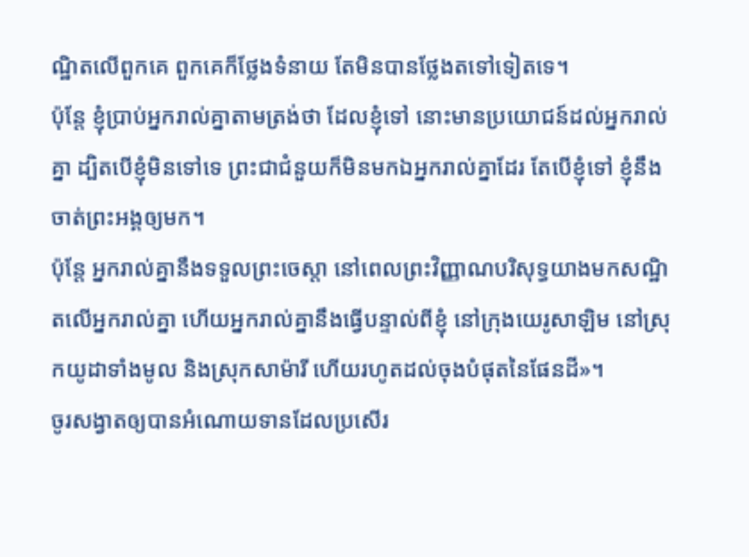ណ្ឋិតលើពួកគេ ពួកគេក៏ថ្លែងទំនាយ តែមិនបានថ្លែងតទៅទៀតទេ។
ប៉ុន្តែ ខ្ញុំប្រាប់អ្នករាល់គ្នាតាមត្រង់ថា ដែលខ្ញុំទៅ នោះមានប្រយោជន៍ដល់អ្នករាល់គ្នា ដ្បិតបើខ្ញុំមិនទៅទេ ព្រះជាជំនួយក៏មិនមកឯអ្នករាល់គ្នាដែរ តែបើខ្ញុំទៅ ខ្ញុំនឹងចាត់ព្រះអង្គឲ្យមក។
ប៉ុន្តែ អ្នករាល់គ្នានឹងទទួលព្រះចេស្តា នៅពេលព្រះវិញ្ញាណបរិសុទ្ធយាងមកសណ្ឋិតលើអ្នករាល់គ្នា ហើយអ្នករាល់គ្នានឹងធ្វើបន្ទាល់ពីខ្ញុំ នៅក្រុងយេរូសាឡិម នៅស្រុកយូដាទាំងមូល និងស្រុកសាម៉ារី ហើយរហូតដល់ចុងបំផុតនៃផែនដី»។
ចូរសង្វាតឲ្យបានអំណោយទានដែលប្រសើរ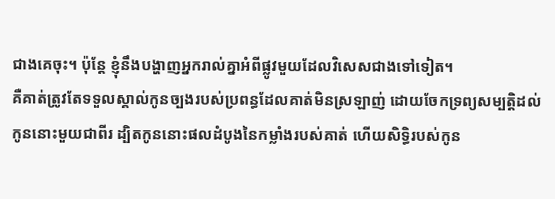ជាងគេចុះ។ ប៉ុន្តែ ខ្ញុំនឹងបង្ហាញអ្នករាល់គ្នាអំពីផ្លូវមួយដែលវិសេសជាងទៅទៀត។
គឺគាត់ត្រូវតែទទួលស្គាល់កូនច្បងរបស់ប្រពន្ធដែលគាត់មិនស្រឡាញ់ ដោយចែកទ្រព្យសម្បត្តិដល់កូននោះមួយជាពីរ ដ្បិតកូននោះផលដំបូងនៃកម្លាំងរបស់គាត់ ហើយសិទ្ធិរបស់កូន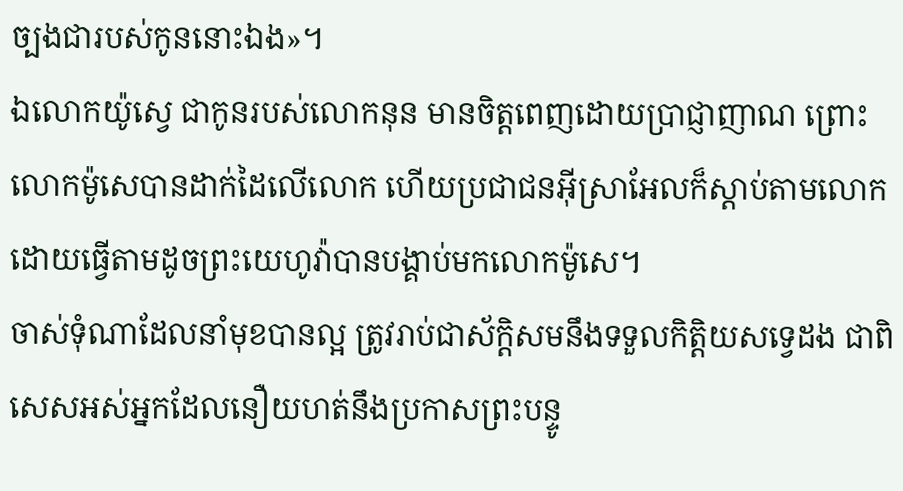ច្បងជារបស់កូននោះឯង»។
ឯលោកយ៉ូស្វេ ជាកូនរបស់លោកនុន មានចិត្តពេញដោយប្រាជ្ញាញាណ ព្រោះលោកម៉ូសេបានដាក់ដៃលើលោក ហើយប្រជាជនអ៊ីស្រាអែលក៏ស្តាប់តាមលោក ដោយធ្វើតាមដូចព្រះយេហូវ៉ាបានបង្គាប់មកលោកម៉ូសេ។
ចាស់ទុំណាដែលនាំមុខបានល្អ ត្រូវរាប់ជាស័ក្ដិសមនឹងទទួលកិត្តិយសទ្វេដង ជាពិសេសអស់អ្នកដែលនឿយហត់នឹងប្រកាសព្រះបន្ទូ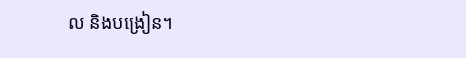ល និងបង្រៀន។